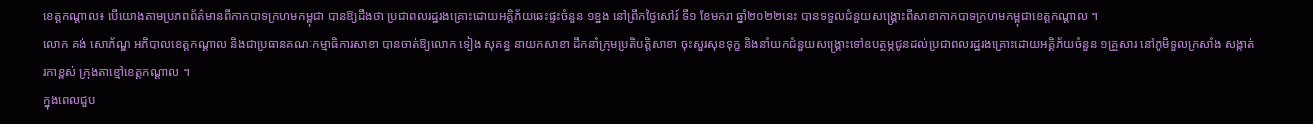ខេត្តកណ្តាល៖ បើយោងតាមប្រភពព័ត៌មានពីកាកបាទក្រហមកម្ពុជា បានឱ្យដឹងថា ប្រជាពលរដ្ឋរងគ្រោះដោយអគ្គិភ័យឆេះផ្ទះចំនួន ១ខ្នង នៅព្រឹកថ្ងៃសៅរ៍ ទី១ ខែមករា ឆ្នាំ២០២២នេះ បានទទួលជំនួយសង្គ្រោះពីសាខាកាកបាទក្រហមកម្ពុជាខេត្តកណ្តាល ។
លោក គង់ សោភ័ណ្ឌ អភិបាលខេត្តកណ្តាល និងជាប្រធានគណៈកម្មាធិការសាខា បានចាត់ឱ្យលោក ទៀង សុគន្ធ នាយកសាខា ដឹកនាំក្រុមប្រតិបតិ្តសាខា ចុះសួរសុខទុក្ខ និងនាំយកជំនួយសង្គ្រោះទៅឧបត្ថម្ភជូនដល់ប្រជាពលរដ្ឋរងគ្រោះដោយអគ្គិភ័យចំនួន ១គ្រួសារ នៅភូមិទួលក្រសាំង សង្កាត់រកាខ្ពស់ ក្រុងតាខ្មៅខេត្តកណ្តាល ។
ក្នុងពេលជួប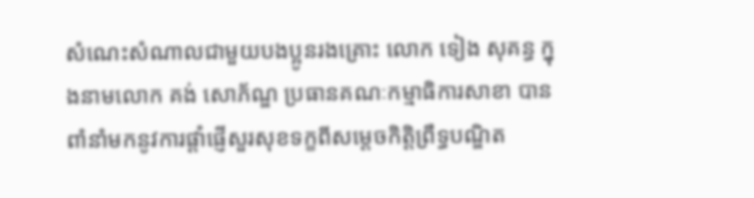សំណេះសំណាលជាមួយបងប្អូនរងគ្រោះ លោក ទៀង សុគន្ធ ក្នុងនាមលោក គង់ សោភ័ណ្ឌ ប្រធានគណៈកម្មាធិការសាខា បានពាំនាំមកនូវការផ្តាំផ្ញើសួរសុខទក្ខពីសម្តេចកិត្តិព្រឹទ្ធបណ្ឌិត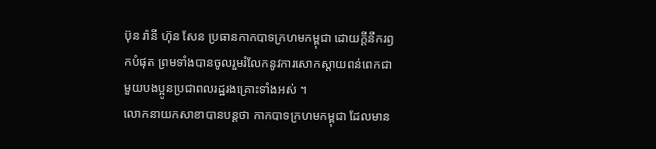ប៊ុន រ៉ានី ហ៊ុន សែន ប្រធានកាកបាទក្រហមកម្ពុជា ដោយក្តីនឹករឭកបំផុត ព្រមទាំងបានចូលរួមរំលែកនូវការសោកស្តាយពន់ពេកជាមួយបងប្អូនប្រជាពលរដ្ឋរងគ្រោះទាំងអស់ ។
លោកនាយកសាខាបានបន្តថា កាកបាទក្រហមកម្ពុជា ដែលមាន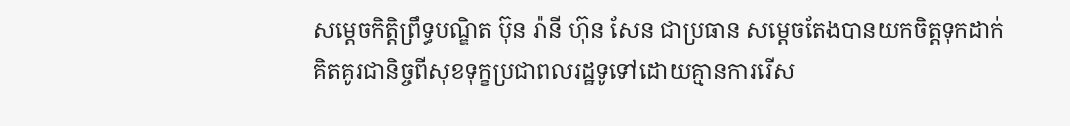សម្តេចកិត្តិព្រឹទ្ធបណ្ឌិត ប៊ុន រ៉ានី ហ៊ុន សែន ជាប្រធាន សម្តេចតែងបានយកចិត្តទុកដាក់គិតគូរជានិច្ចពីសុខទុក្ខប្រជាពលរដ្ឋទូទៅដោយគ្មានការរើស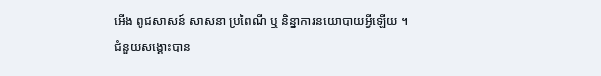អើង ពូជសាសន៍ សាសនា ប្រពៃណី ឬ និន្នាការនយោបាយអ្វីឡើយ ។
ជំនួយសង្គោះបាន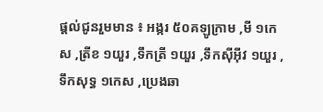ផ្តល់ជូនរួមមាន ៖ អង្ករ ៥០គឡូក្រាម ,មី ១កេស ,ត្រីខ ១យួរ ,ទឹកត្រី ១យួរ ,ទឹកស៊ីអ៊ីវ ១យួរ ,ទឹកសុទ្ធ ១កេស ,ប្រេងឆា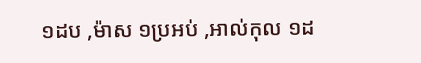១ដប ,ម៉ាស ១ប្រអប់ ,អាល់កុល ១ដ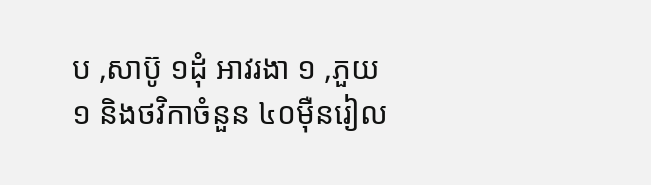ប ,សាប៊ូ ១ដុំ អាវរងា ១ ,ភួយ ១ និងថវិកាចំនួន ៤០ម៉ឺនរៀល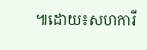៕ដោយ៖សហការី